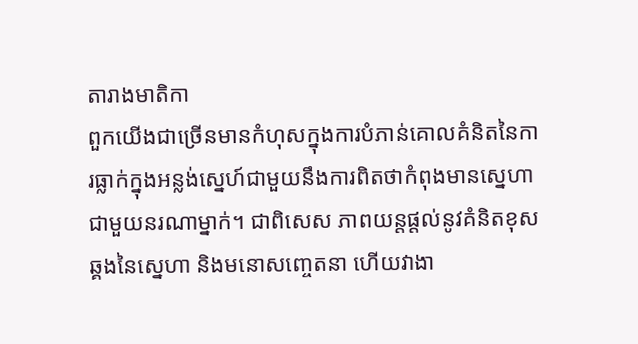តារាងមាតិកា
ពួកយើងជាច្រើនមានកំហុសក្នុងការបំភាន់គោលគំនិតនៃការធ្លាក់ក្នុងអន្លង់ស្នេហ៍ជាមួយនឹងការពិតថាកំពុងមានស្នេហាជាមួយនរណាម្នាក់។ ជាពិសេស ភាពយន្តផ្តល់នូវគំនិតខុសឆ្គងនៃស្នេហា និងមនោសញ្ចេតនា ហើយវាងា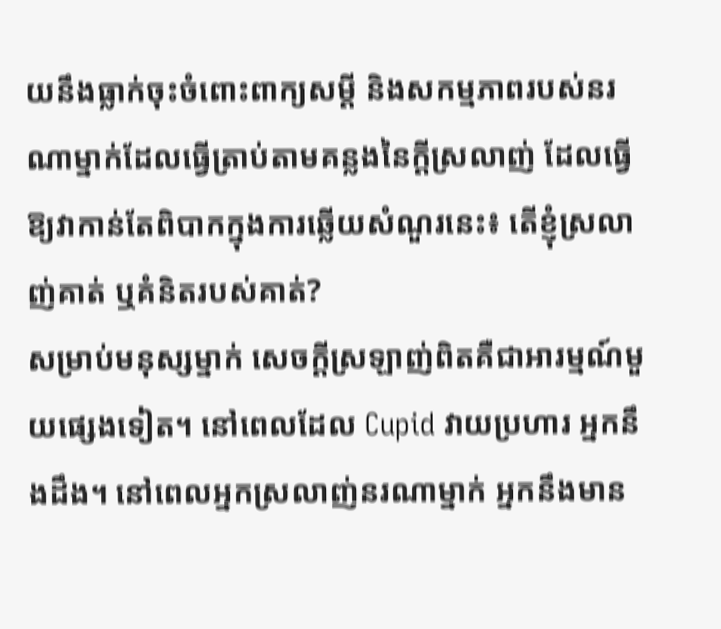យនឹងធ្លាក់ចុះចំពោះពាក្យសម្តី និងសកម្មភាពរបស់នរណាម្នាក់ដែលធ្វើត្រាប់តាមគន្លងនៃក្តីស្រលាញ់ ដែលធ្វើឱ្យវាកាន់តែពិបាកក្នុងការឆ្លើយសំណួរនេះ៖ តើខ្ញុំស្រលាញ់គាត់ ឬគំនិតរបស់គាត់?
សម្រាប់មនុស្សម្នាក់ សេចក្ដីស្រឡាញ់ពិតគឺជាអារម្មណ៍មួយផ្សេងទៀត។ នៅពេលដែល Cupid វាយប្រហារ អ្នកនឹងដឹង។ នៅពេលអ្នកស្រលាញ់នរណាម្នាក់ អ្នកនឹងមាន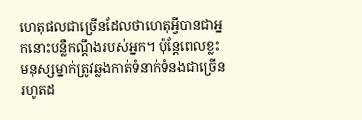ហេតុផលជាច្រើនដែលថាហេតុអ្វីបានជាអ្នកនោះបន្លឺកណ្ដឹងរបស់អ្នក។ ប៉ុន្តែពេលខ្លះ មនុស្សម្នាក់ត្រូវឆ្លងកាត់ទំនាក់ទំនងជាច្រើន រហូតដ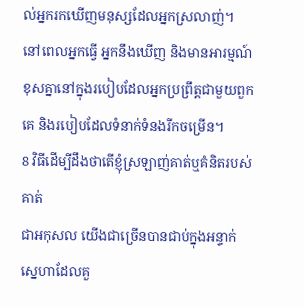ល់អ្នករកឃើញមនុស្សដែលអ្នកស្រលាញ់។ នៅពេលអ្នកធ្វើ អ្នកនឹងឃើញ និងមានអារម្មណ៍ខុសគ្នានៅក្នុងរបៀបដែលអ្នកប្រព្រឹត្តជាមួយពួកគេ និងរបៀបដែលទំនាក់ទំនងរីកចម្រើន។
8 វិធីដើម្បីដឹងថាតើខ្ញុំស្រឡាញ់គាត់ឬគំនិតរបស់គាត់
ជាអកុសល យើងជាច្រើនបានជាប់ក្នុងអន្ទាក់ស្នេហាដែលគួ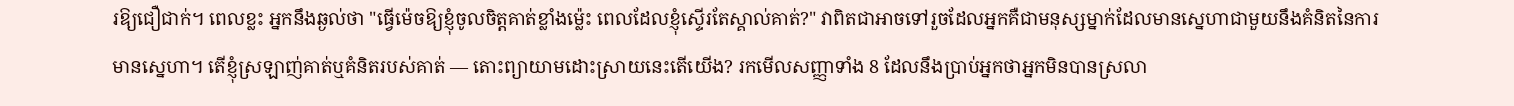រឱ្យជឿជាក់។ ពេលខ្លះ អ្នកនឹងឆ្ងល់ថា "ធ្វើម៉េចឱ្យខ្ញុំចូលចិត្តគាត់ខ្លាំងម្ល៉េះ ពេលដែលខ្ញុំស្ទើរតែស្គាល់គាត់?" វាពិតជាអាចទៅរួចដែលអ្នកគឺជាមនុស្សម្នាក់ដែលមានស្នេហាជាមួយនឹងគំនិតនៃការមានស្នេហា។ តើខ្ញុំស្រឡាញ់គាត់ឬគំនិតរបស់គាត់ — តោះព្យាយាមដោះស្រាយនេះតើយើង? រកមើលសញ្ញាទាំង 8 ដែលនឹងប្រាប់អ្នកថាអ្នកមិនបានស្រលា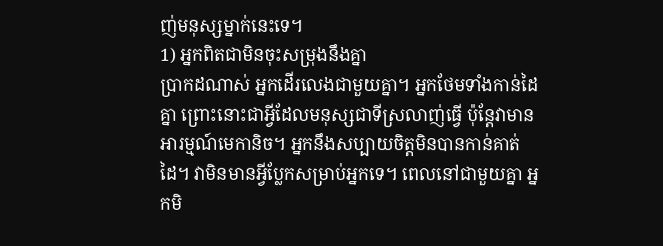ញ់មនុស្សម្នាក់នេះទេ។
1) អ្នកពិតជាមិនចុះសម្រុងនឹងគ្នា
ប្រាកដណាស់ អ្នកដើរលេងជាមួយគ្នា។ អ្នកថែមទាំងកាន់ដៃគ្នា ព្រោះនោះជាអ្វីដែលមនុស្សជាទីស្រលាញ់ធ្វើ ប៉ុន្តែវាមានអារម្មណ៍មេកានិច។ អ្នកនឹងសប្បាយចិត្តមិនបានកាន់គាត់ដៃ។ វាមិនមានអ្វីប្លែកសម្រាប់អ្នកទេ។ ពេលនៅជាមួយគ្នា អ្នកមិ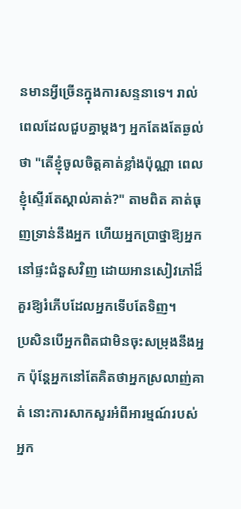នមានអ្វីច្រើនក្នុងការសន្ទនាទេ។ រាល់ពេលដែលជួបគ្នាម្តងៗ អ្នកតែងតែឆ្ងល់ថា "តើខ្ញុំចូលចិត្តគាត់ខ្លាំងប៉ុណ្ណា ពេលខ្ញុំស្ទើរតែស្គាល់គាត់?" តាមពិត គាត់ធុញទ្រាន់នឹងអ្នក ហើយអ្នកប្រាថ្នាឱ្យអ្នកនៅផ្ទះជំនួសវិញ ដោយអានសៀវភៅដ៏គួរឱ្យរំភើបដែលអ្នកទើបតែទិញ។
ប្រសិនបើអ្នកពិតជាមិនចុះសម្រុងនឹងអ្នក ប៉ុន្តែអ្នកនៅតែគិតថាអ្នកស្រលាញ់គាត់ នោះការសាកសួរអំពីអារម្មណ៍របស់អ្នក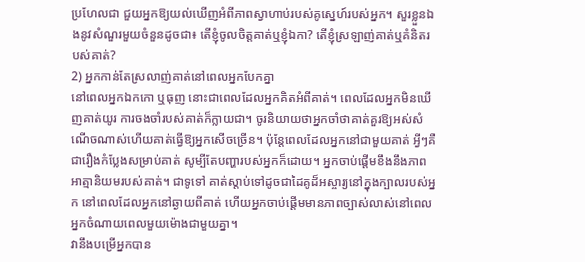ប្រហែលជា ជួយអ្នកឱ្យយល់ឃើញអំពីភាពស្វាហាប់របស់គូស្នេហ៍របស់អ្នក។ សួរខ្លួនឯងនូវសំណួរមួយចំនួនដូចជា៖ តើខ្ញុំចូលចិត្តគាត់ឬខ្ញុំឯកា? តើខ្ញុំស្រឡាញ់គាត់ឬគំនិតរបស់គាត់?
2) អ្នកកាន់តែស្រលាញ់គាត់នៅពេលអ្នកបែកគ្នា
នៅពេលអ្នកឯកកោ ឬធុញ នោះជាពេលដែលអ្នកគិតអំពីគាត់។ ពេលដែលអ្នកមិនឃើញគាត់យូរ ការចងចាំរបស់គាត់ក៏ក្លាយជា។ ចូរនិយាយថាអ្នកចាំថាគាត់គួរឱ្យអស់សំណើចណាស់ហើយគាត់ធ្វើឱ្យអ្នកសើចច្រើន។ ប៉ុន្តែពេលដែលអ្នកនៅជាមួយគាត់ អ្វីៗគឺជារឿងកំប្លែងសម្រាប់គាត់ សូម្បីតែបញ្ហារបស់អ្នកក៏ដោយ។ អ្នកចាប់ផ្តើមខឹងនឹងភាពអាត្មានិយមរបស់គាត់។ ជាទូទៅ គាត់ស្តាប់ទៅដូចជាដៃគូដ៏អស្ចារ្យនៅក្នុងក្បាលរបស់អ្នក នៅពេលដែលអ្នកនៅឆ្ងាយពីគាត់ ហើយអ្នកចាប់ផ្តើមមានភាពច្បាស់លាស់នៅពេលអ្នកចំណាយពេលមួយម៉ោងជាមួយគ្នា។
វានឹងបម្រើអ្នកបាន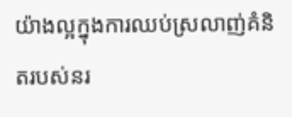យ៉ាងល្អក្នុងការឈប់ស្រលាញ់គំនិតរបស់នរ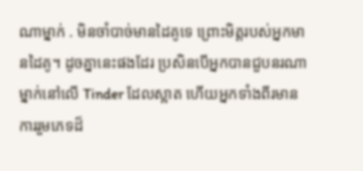ណាម្នាក់ . មិនចាំបាច់មានដៃគូទេ ព្រោះមិត្តរបស់អ្នកមានដៃគូ។ ដូចគ្នានេះផងដែរ ប្រសិនបើអ្នកបានជួបនរណាម្នាក់នៅលើ Tinder ដែលស្អាត ហើយអ្នកទាំងពីរមានការរួមភេទដ៏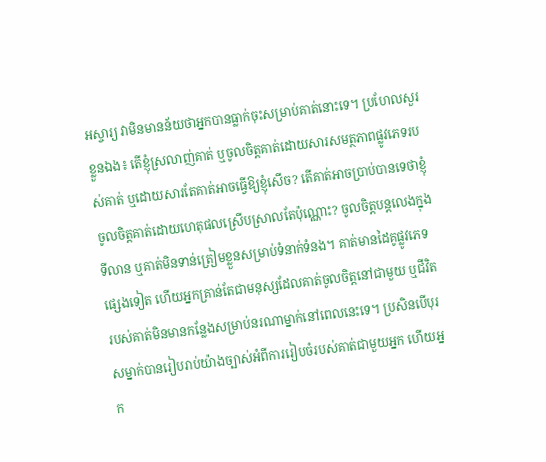អស្ចារ្យ វាមិនមានន័យថាអ្នកបានធ្លាក់ចុះសម្រាប់គាត់នោះទេ។ ប្រហែលសួរខ្លួនឯង៖ តើខ្ញុំស្រលាញ់គាត់ ឬចូលចិត្តគាត់ដោយសារសមត្ថភាពផ្លូវភេទរបស់គាត់ ឬដោយសារតែគាត់អាចធ្វើឱ្យខ្ញុំសើច? តើគាត់អាចប្រាប់បានទេថាខ្ញុំចូលចិត្តគាត់ដោយហេតុផលស្រើបស្រាលតែប៉ុណ្ណោះ? ចូលចិត្តបន្តលេងក្នុងទីលាន ឬគាត់មិនទាន់ត្រៀមខ្លួនសម្រាប់ទំនាក់ទំនង។ គាត់មានដៃគូផ្លូវភេទផ្សេងទៀត ហើយអ្នកគ្រាន់តែជាមនុស្សដែលគាត់ចូលចិត្តនៅជាមួយ ឬជីវិតរបស់គាត់មិនមានកន្លែងសម្រាប់នរណាម្នាក់នៅពេលនេះទេ។ ប្រសិនបើបុរសម្នាក់បានរៀបរាប់យ៉ាងច្បាស់អំពីការរៀបចំរបស់គាត់ជាមួយអ្នក ហើយអ្នក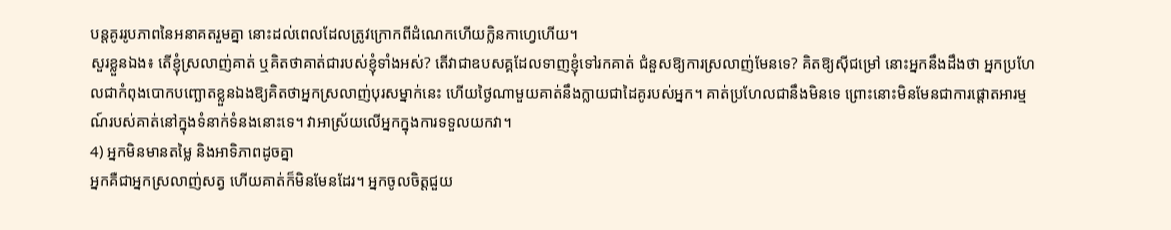បន្តគូររូបភាពនៃអនាគតរួមគ្នា នោះដល់ពេលដែលត្រូវក្រោកពីដំណេកហើយក្លិនកាហ្វេហើយ។
សួរខ្លួនឯង៖ តើខ្ញុំស្រលាញ់គាត់ ឬគិតថាគាត់ជារបស់ខ្ញុំទាំងអស់? តើវាជាឧបសគ្គដែលទាញខ្ញុំទៅរកគាត់ ជំនួសឱ្យការស្រលាញ់មែនទេ? គិតឱ្យស៊ីជម្រៅ នោះអ្នកនឹងដឹងថា អ្នកប្រហែលជាកំពុងបោកបញ្ឆោតខ្លួនឯងឱ្យគិតថាអ្នកស្រលាញ់បុរសម្នាក់នេះ ហើយថ្ងៃណាមួយគាត់នឹងក្លាយជាដៃគូរបស់អ្នក។ គាត់ប្រហែលជានឹងមិនទេ ព្រោះនោះមិនមែនជាការផ្តោតអារម្មណ៍របស់គាត់នៅក្នុងទំនាក់ទំនងនោះទេ។ វាអាស្រ័យលើអ្នកក្នុងការទទួលយកវា។
4) អ្នកមិនមានតម្លៃ និងអាទិភាពដូចគ្នា
អ្នកគឺជាអ្នកស្រលាញ់សត្វ ហើយគាត់ក៏មិនមែនដែរ។ អ្នកចូលចិត្តជួយ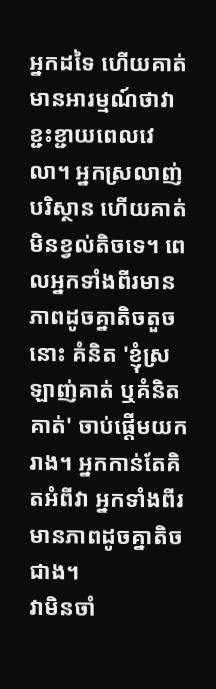អ្នកដទៃ ហើយគាត់មានអារម្មណ៍ថាវាខ្ជះខ្ជាយពេលវេលា។ អ្នកស្រលាញ់បរិស្ថាន ហើយគាត់មិនខ្វល់តិចទេ។ ពេលអ្នកទាំងពីរមានភាពដូចគ្នាតិចតួចនោះ គំនិត 'ខ្ញុំស្រឡាញ់គាត់ ឬគំនិតគាត់' ចាប់ផ្ដើមយករាង។ អ្នកកាន់តែគិតអំពីវា អ្នកទាំងពីរមានភាពដូចគ្នាតិចជាង។
វាមិនចាំ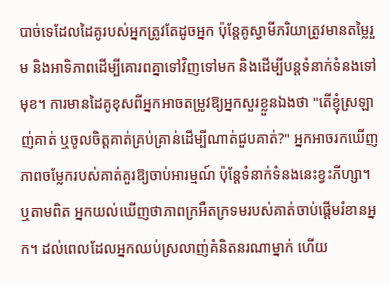បាច់ទេដែលដៃគូរបស់អ្នកត្រូវតែដូចអ្នក ប៉ុន្តែគូស្វាមីភរិយាត្រូវមានតម្លៃរួម និងអាទិភាពដើម្បីគោរពគ្នាទៅវិញទៅមក និងដើម្បីបន្តទំនាក់ទំនងទៅមុខ។ ការមានដៃគូខុសពីអ្នកអាចតម្រូវឱ្យអ្នកសួរខ្លួនឯងថា "តើខ្ញុំស្រឡាញ់គាត់ ឬចូលចិត្តគាត់គ្រប់គ្រាន់ដើម្បីណាត់ជួបគាត់?" អ្នកអាចរកឃើញភាពចម្លែករបស់គាត់គួរឱ្យចាប់អារម្មណ៍ ប៉ុន្តែទំនាក់ទំនងនេះខ្វះភីហ្សា។ ឬតាមពិត អ្នកយល់ឃើញថាភាពក្រអឺតក្រទមរបស់គាត់ចាប់ផ្ដើមរំខានអ្នក។ ដល់ពេលដែលអ្នកឈប់ស្រលាញ់គំនិតនរណាម្នាក់ ហើយ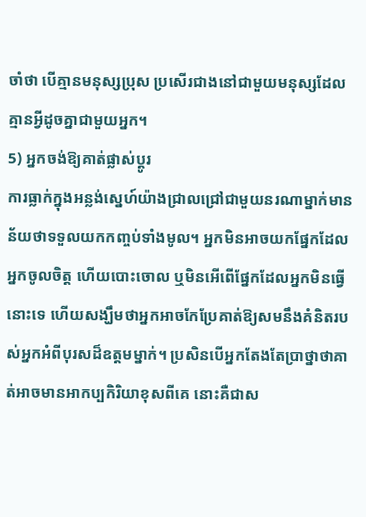ចាំថា បើគ្មានមនុស្សប្រុស ប្រសើរជាងនៅជាមួយមនុស្សដែលគ្មានអ្វីដូចគ្នាជាមួយអ្នក។
5) អ្នកចង់ឱ្យគាត់ផ្លាស់ប្តូរ
ការធ្លាក់ក្នុងអន្លង់ស្នេហ៍យ៉ាងជ្រាលជ្រៅជាមួយនរណាម្នាក់មានន័យថាទទួលយកកញ្ចប់ទាំងមូល។ អ្នកមិនអាចយកផ្នែកដែលអ្នកចូលចិត្ត ហើយបោះចោល ឬមិនអើពើផ្នែកដែលអ្នកមិនធ្វើនោះទេ ហើយសង្ឃឹមថាអ្នកអាចកែប្រែគាត់ឱ្យសមនឹងគំនិតរបស់អ្នកអំពីបុរសដ៏ឧត្តមម្នាក់។ ប្រសិនបើអ្នកតែងតែប្រាថ្នាថាគាត់អាចមានអាកប្បកិរិយាខុសពីគេ នោះគឺជាស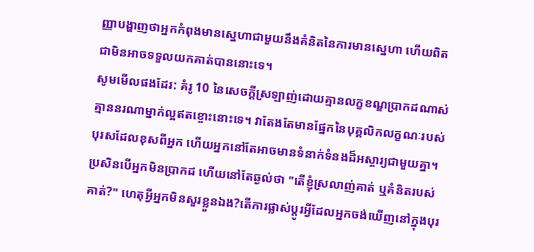ញ្ញាបង្ហាញថាអ្នកកំពុងមានស្នេហាជាមួយនឹងគំនិតនៃការមានស្នេហា ហើយពិតជាមិនអាចទទួលយកគាត់បាននោះទេ។
សូមមើលផងដែរ: គំរូ 10 នៃសេចក្ដីស្រឡាញ់ដោយគ្មានលក្ខខណ្ឌប្រាកដណាស់ គ្មាននរណាម្នាក់ល្អឥតខ្ចោះនោះទេ។ វាតែងតែមានផ្នែកនៃបុគ្គលិកលក្ខណៈរបស់បុរសដែលខុសពីអ្នក ហើយអ្នកនៅតែអាចមានទំនាក់ទំនងដ៏អស្ចារ្យជាមួយគ្នា។ ប្រសិនបើអ្នកមិនប្រាកដ ហើយនៅតែឆ្ងល់ថា "តើខ្ញុំស្រលាញ់គាត់ ឬគំនិតរបស់គាត់?" ហេតុអ្វីអ្នកមិនសួរខ្លួនឯង?តើការផ្លាស់ប្តូរអ្វីដែលអ្នកចង់ឃើញនៅក្នុងបុរ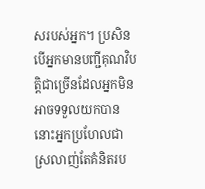សរបស់អ្នក។ ប្រសិនបើអ្នកមានបញ្ជីគុណវិបត្តិជាច្រើនដែលអ្នកមិនអាចទទួលយកបាន នោះអ្នកប្រហែលជាស្រលាញ់តែគំនិតរប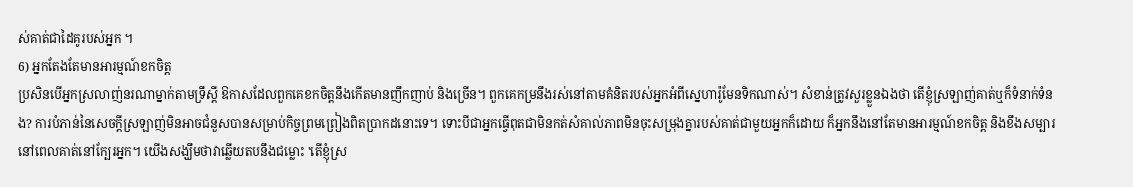ស់គាត់ជាដៃគូរបស់អ្នក ។
6) អ្នកតែងតែមានអារម្មណ៍ខកចិត្ត
ប្រសិនបើអ្នកស្រលាញ់នរណាម្នាក់តាមទ្រឹស្តី ឱកាសដែលពួកគេខកចិត្តនឹងកើតមានញឹកញាប់ និងច្រើន។ ពួកគេកម្រនឹងរស់នៅតាមគំនិតរបស់អ្នកអំពីស្នេហារ៉ូមែនទិកណាស់។ សំខាន់ត្រូវសួរខ្លួនឯងថា តើខ្ញុំស្រឡាញ់គាត់ឬក៏ទំនាក់ទំនង? ការបំភាន់នៃសេចក្តីស្រឡាញ់មិនអាចជំនួសបានសម្រាប់កិច្ចព្រមព្រៀងពិតប្រាកដនោះទេ។ ទោះបីជាអ្នកធ្វើពុតជាមិនកត់សំគាល់ភាពមិនចុះសម្រុងគ្នារបស់គាត់ជាមួយអ្នកក៏ដោយ ក៏អ្នកនឹងនៅតែមានអារម្មណ៍ខកចិត្ត និងខឹងសម្បារនៅពេលគាត់នៅក្បែរអ្នក។ យើងសង្ឃឹមថាវាឆ្លើយតបនឹងជម្លោះ 'តើខ្ញុំស្រ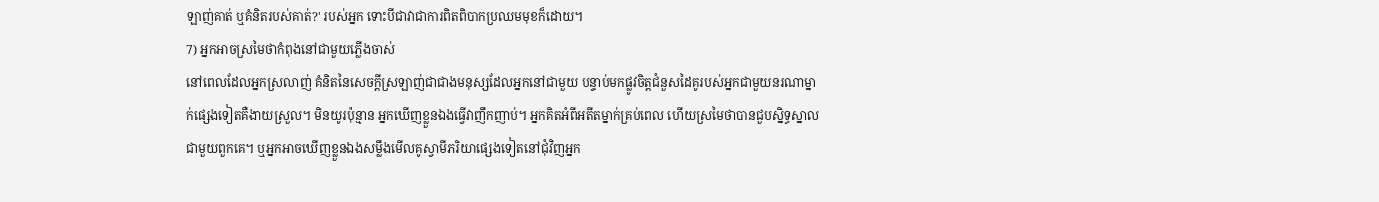ឡាញ់គាត់ ឬគំនិតរបស់គាត់?' របស់អ្នក ទោះបីជាវាជាការពិតពិបាកប្រឈមមុខក៏ដោយ។
7) អ្នកអាចស្រមៃថាកំពុងនៅជាមួយភ្លើងចាស់
នៅពេលដែលអ្នកស្រលាញ់ គំនិតនៃសេចក្តីស្រឡាញ់ជាជាងមនុស្សដែលអ្នកនៅជាមួយ បន្ទាប់មកផ្លូវចិត្តជំនួសដៃគូរបស់អ្នកជាមួយនរណាម្នាក់ផ្សេងទៀតគឺងាយស្រួល។ មិនយូរប៉ុន្មាន អ្នកឃើញខ្លួនឯងធ្វើវាញឹកញាប់។ អ្នកគិតអំពីអតីតម្នាក់គ្រប់ពេល ហើយស្រមៃថាបានជួបស្និទ្ធស្នាលជាមួយពួកគេ។ ឬអ្នកអាចឃើញខ្លួនឯងសម្លឹងមើលគូស្វាមីភរិយាផ្សេងទៀតនៅជុំវិញអ្នក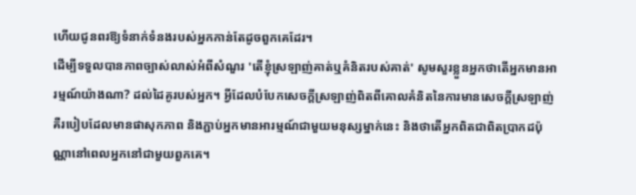ហើយជូនពរឱ្យទំនាក់ទំនងរបស់អ្នកកាន់តែដូចពួកគេដែរ។
ដើម្បីទទួលបានភាពច្បាស់លាស់អំពីសំណួរ 'តើខ្ញុំស្រឡាញ់គាត់ឬគំនិតរបស់គាត់' សូមសួរខ្លួនអ្នកថាតើអ្នកមានអារម្មណ៍យ៉ាងណា? ដល់ដៃគូរបស់អ្នក។ អ្វីដែលបំបែកសេចក្ដីស្រឡាញ់ពិតពីគោលគំនិតនៃការមានសេចក្ដីស្រឡាញ់គឺរបៀបដែលមានផាសុកភាព និងភ្ជាប់អ្នកមានអារម្មណ៍ជាមួយមនុស្សម្នាក់នេះ និងថាតើអ្នកពិតជាពិតប្រាកដប៉ុណ្ណានៅពេលអ្នកនៅជាមួយពួកគេ។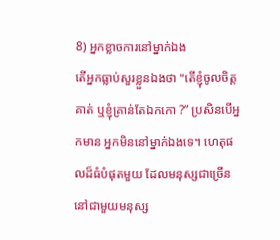8) អ្នកខ្លាចការនៅម្នាក់ឯង
តើអ្នកធ្លាប់សួរខ្លួនឯងថា "តើខ្ញុំចូលចិត្តគាត់ ឬខ្ញុំគ្រាន់តែឯកកោ ?” ប្រសិនបើអ្នកមាន អ្នកមិននៅម្នាក់ឯងទេ។ ហេតុផលដ៏ធំបំផុតមួយ ដែលមនុស្សជាច្រើននៅជាមួយមនុស្ស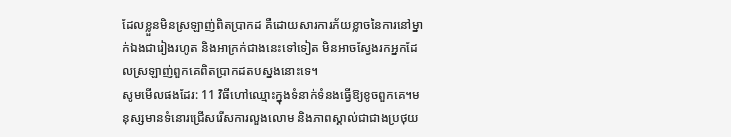ដែលខ្លួនមិនស្រឡាញ់ពិតប្រាកដ គឺដោយសារការភ័យខ្លាចនៃការនៅម្នាក់ឯងជារៀងរហូត និងអាក្រក់ជាងនេះទៅទៀត មិនអាចស្វែងរកអ្នកដែលស្រឡាញ់ពួកគេពិតប្រាកដតបស្នងនោះទេ។
សូមមើលផងដែរ: 11 វិធីហៅឈ្មោះក្នុងទំនាក់ទំនងធ្វើឱ្យខូចពួកគេ។មនុស្សមានទំនោរជ្រើសរើសការលួងលោម និងភាពស្គាល់ជាជាងប្រថុយ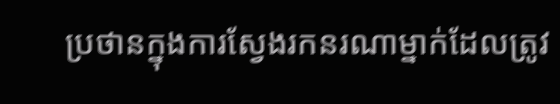ប្រថានក្នុងការស្វែងរកនរណាម្នាក់ដែលត្រូវ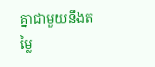គ្នាជាមួយនឹងតម្លៃ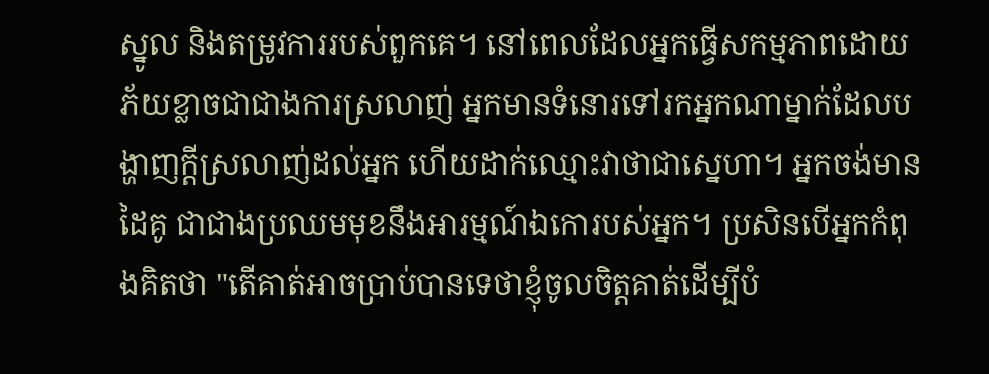ស្នូល និងតម្រូវការរបស់ពួកគេ។ នៅពេលដែលអ្នកធ្វើសកម្មភាពដោយភ័យខ្លាចជាជាងការស្រលាញ់ អ្នកមានទំនោរទៅរកអ្នកណាម្នាក់ដែលបង្ហាញក្តីស្រលាញ់ដល់អ្នក ហើយដាក់ឈ្មោះវាថាជាស្នេហា។ អ្នកចង់មានដៃគូ ជាជាងប្រឈមមុខនឹងអារម្មណ៍ឯកោរបស់អ្នក។ ប្រសិនបើអ្នកកំពុងគិតថា "តើគាត់អាចប្រាប់បានទេថាខ្ញុំចូលចិត្តគាត់ដើម្បីបំ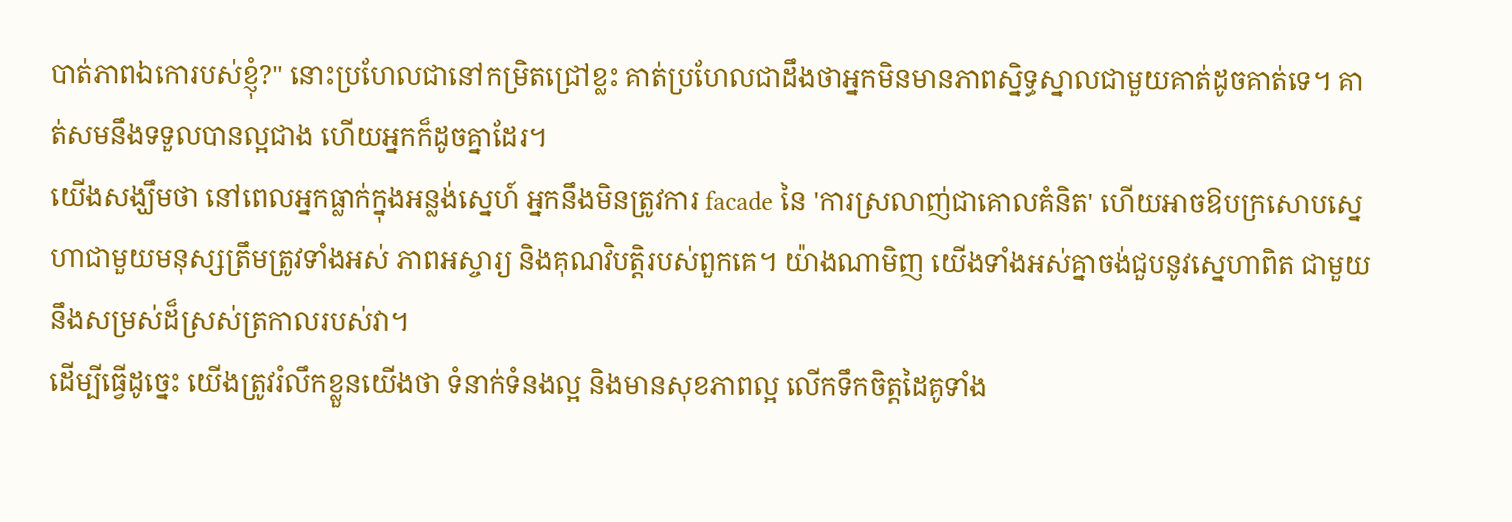បាត់ភាពឯកោរបស់ខ្ញុំ?" នោះប្រហែលជានៅកម្រិតជ្រៅខ្លះ គាត់ប្រហែលជាដឹងថាអ្នកមិនមានភាពស្និទ្ធស្នាលជាមួយគាត់ដូចគាត់ទេ។ គាត់សមនឹងទទួលបានល្អជាង ហើយអ្នកក៏ដូចគ្នាដែរ។
យើងសង្ឃឹមថា នៅពេលអ្នកធ្លាក់ក្នុងអន្លង់ស្នេហ៍ អ្នកនឹងមិនត្រូវការ facade នៃ 'ការស្រលាញ់ជាគោលគំនិត' ហើយអាចឱបក្រសោបស្នេហាជាមួយមនុស្សត្រឹមត្រូវទាំងអស់ ភាពអស្ចារ្យ និងគុណវិបត្តិរបស់ពួកគេ។ យ៉ាងណាមិញ យើងទាំងអស់គ្នាចង់ជួបនូវស្នេហាពិត ជាមួយនឹងសម្រស់ដ៏ស្រស់ត្រកាលរបស់វា។
ដើម្បីធ្វើដូច្នេះ យើងត្រូវរំលឹកខ្លួនយើងថា ទំនាក់ទំនងល្អ និងមានសុខភាពល្អ លើកទឹកចិត្តដៃគូទាំង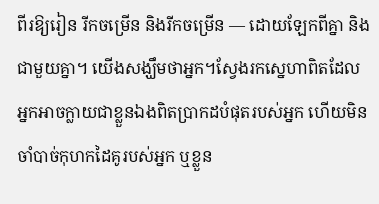ពីរឱ្យរៀន រីកចម្រើន និងរីកចម្រើន — ដោយឡែកពីគ្នា និងជាមួយគ្នា។ យើងសង្ឃឹមថាអ្នក។ស្វែងរកស្នេហាពិតដែលអ្នកអាចក្លាយជាខ្លួនឯងពិតប្រាកដបំផុតរបស់អ្នក ហើយមិនចាំបាច់កុហកដៃគូរបស់អ្នក ឬខ្លួន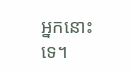អ្នកនោះទេ។